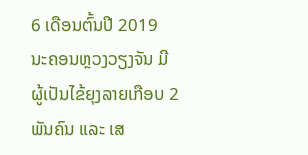6 ເດືອນຕົ້ນປີ 2019 ນະຄອນຫຼວງວຽງຈັນ ມີຜູ້ເປັນໄຂ້ຍຸງລາຍເກືອບ 2 ພັນຄົນ ແລະ ເສ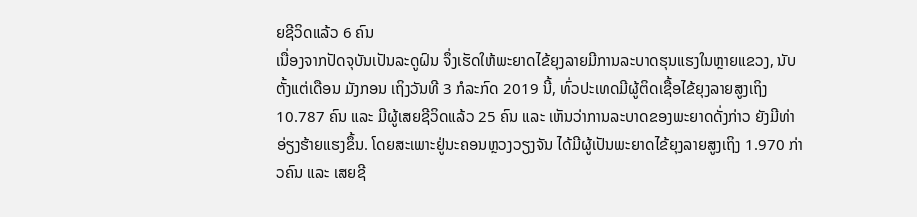ຍຊີວິດແລ້ວ 6 ຄົນ
ເນື່ອງຈາກປັດຈຸບັນເປັນລະດູຝົນ ຈຶ່ງເຮັດໃຫ້ພະຍາດໄຂ້ຍຸງລາຍມີການລະບາດຮຸນແຮງໃນຫຼາຍແຂວງ, ນັບຕັ້ງແຕ່ເດືອນ ມັງກອນ ເຖິງວັນທີ 3 ກໍລະກົດ 2019 ນີ້, ທົ່ວປະເທດມີຜູ້ຕິດເຊື້ອໄຂ້ຍຸງລາຍສູງເຖິງ 10.787 ຄົນ ແລະ ມີຜູ້ເສຍຊີວິດແລ້ວ 25 ຄົນ ແລະ ເຫັນວ່າການລະບາດຂອງພະຍາດດັ່ງກ່າວ ຍັງມີທ່າອ່ຽງຮ້າຍແຮງຂຶ້ນ. ໂດຍສະເພາະຢູ່ນະຄອນຫຼວງວຽງຈັນ ໄດ້ມີຜູ້ເປັນພະຍາດໄຂ້ຍຸງລາຍສູງເຖິງ 1.970 ກ່າວຄົນ ແລະ ເສຍຊີ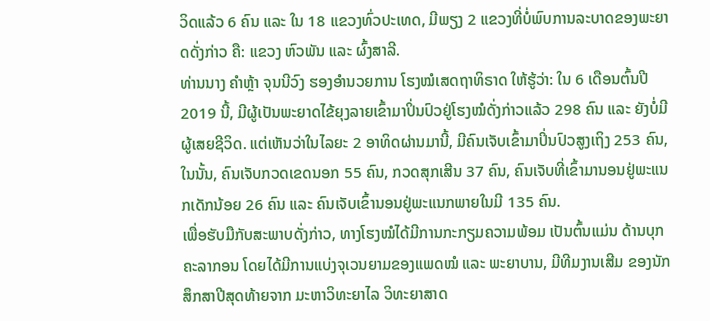ວິດແລ້ວ 6 ຄົນ ແລະ ໃນ 18 ແຂວງທົ່ວປະເທດ, ມີພຽງ 2 ແຂວງທີ່ບໍ່ພົບການລະບາດຂອງພະຍາດດັ່ງກ່າວ ຄື: ແຂວງ ຫົວພັນ ແລະ ຜົ້ງສາລີ.
ທ່ານນາງ ຄໍາຫຼ້າ ຈຸນນີວົງ ຮອງອໍານວຍການ ໂຮງໝໍເສດຖາທິຣາດ ໃຫ້ຮູ້ວ່າ: ໃນ 6 ເດືອນຕົ້ນປີ 2019 ນີ້, ມີຜູ້ເປັນພະຍາດໄຂ້ຍຸງລາຍເຂົ້າມາປິ່ນປົວຢູ່ໂຮງໝໍດັ່ງກ່າວແລ້ວ 298 ຄົນ ແລະ ຍັງບໍ່ມີຜູ້ເສຍຊີວິດ. ແຕ່ເຫັນວ່າໃນໄລຍະ 2 ອາທິດຜ່ານມານີ້, ມີຄົນເຈັບເຂົ້າມາປິ່ນປົວສູງເຖິງ 253 ຄົນ, ໃນນັ້ນ, ຄົນເຈັບກວດເຂດນອກ 55 ຄົນ, ກວດສຸກເສີນ 37 ຄົນ, ຄົນເຈັບທີ່ເຂົ້າມານອນຢູ່ພະແນກເດັກນ້ອຍ 26 ຄົນ ແລະ ຄົນເຈັບເຂົ້ານອນຢູ່ພະແນກພາຍໃນມີ 135 ຄົນ.
ເພື່ອຮັບມືກັບສະພາບດັ່ງກ່າວ, ທາງໂຮງໝໍໄດ້ມີການກະກຽມຄວາມພ້ອມ ເປັນຕົ້ນແມ່ນ ດ້ານບຸກຄະລາກອນ ໂດຍໄດ້ມີການແບ່ງຈຸເວນຍາມຂອງແພດໝໍ ແລະ ພະຍາບານ, ມີທີມງານເສີມ ຂອງນັກສຶກສາປີສຸດທ້າຍຈາກ ມະຫາວິທະຍາໄລ ວິທະຍາສາດ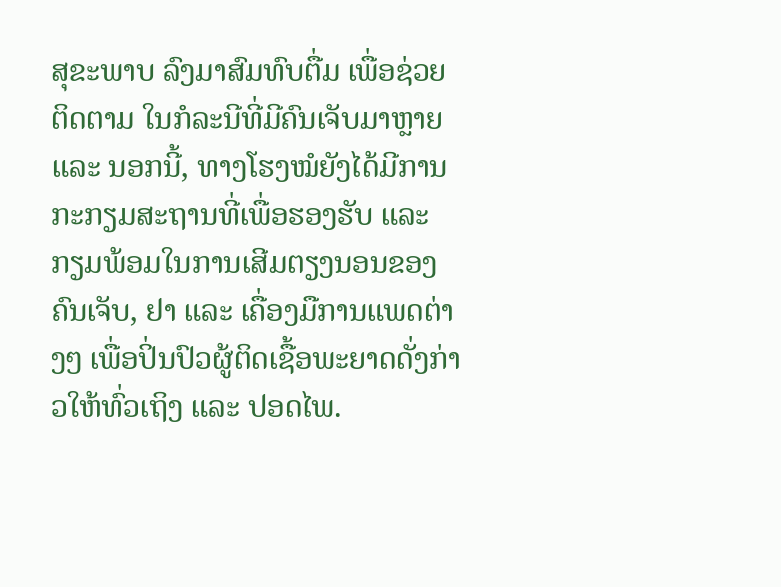ສຸຂະພາບ ລົງມາສົມທົບຕື່ມ ເພື່ອຊ່ວຍຕິດຕາມ ໃນກໍລະນີທີ່ມີຄົນເຈັບມາຫຼາຍ ແລະ ນອກນີ້, ທາງໂຮງໝໍຍັງໄດ້ມີການກະກຽມສະຖານທີ່ເພື່ອຮອງຮັບ ແລະ ກຽມພ້ອມໃນການເສີມຕຽງນອນຂອງຄົນເຈັບ, ຢາ ແລະ ເຄື່ອງມືການແພດຕ່າງໆ ເພື່ອປິ່ນປົວຜູ້ຕິດເຊື້ອພະຍາດດັ່ງກ່າວໃຫ້ທົ່ວເຖິງ ແລະ ປອດໄພ.